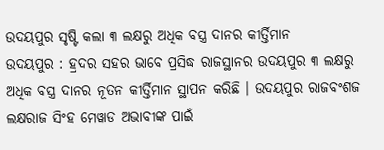ଉଦୟପୁର ସୃଷ୍ଟି କଲା ୩ ଲକ୍ଷରୁ ଅଧିକ ବସ୍ତ୍ର ଦାନର କୀର୍ତ୍ତିମାନ
ଉଦୟପୁର : ହ୍ରଦର ସହର ଭାବେ ପ୍ରସିଦ୍ଧ ରାଜସ୍ଥାନର ଉଦୟପୁର ୩ ଲକ୍ଷରୁ ଅଧିକ ବସ୍ତ୍ର ଦାନର ନୂତନ କୀର୍ତ୍ତିମାନ ସ୍ଥାପନ କରିଛି । ଉଦୟପୁର ରାଜବଂଶଜ ଲକ୍ଷରାଜ ସିଂହ ମେୱାଡ ଅଭାବୀଙ୍କ ପାଇଁ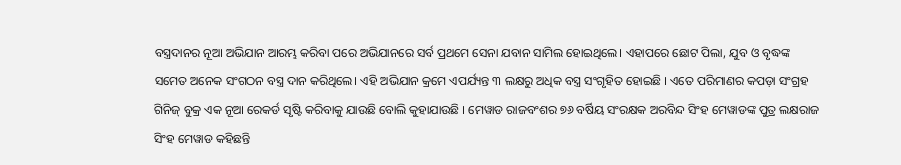ବସ୍ତ୍ରଦାନର ନୂଆ ଅଭିଯାନ ଆରମ୍ଭ କରିବା ପରେ ଅଭିଯାନରେ ସର୍ବ ପ୍ରଥମେ ସେନା ଯବାନ ସାମିଲ ହୋଇଥିଲେ। ଏହାପରେ ଛୋଟ ପିଲା, ଯୁବ ଓ ବୃଦ୍ଧଙ୍କ ସମେତ ଅନେକ ସଂଗଠନ ବସ୍ତ୍ର ଦାନ କରିଥିଲେ। ଏହି ଅଭିଯାନ କ୍ରମେ ଏପର୍ଯ୍ୟନ୍ତ ୩ ଲକ୍ଷରୁ ଅଧିକ ବସ୍ତ୍ର ସଂଗୃହିତ ହୋଇଛି । ଏତେ ପରିମାଣର କପଡ଼ା ସଂଗ୍ରହ ଗିନିଜ୍ ବୁକ୍ର ଏକ ନୂଆ ରେକର୍ଡ ସୃଷ୍ଟି କରିବାକୁ ଯାଉଛି ବୋଲି କୁହାଯାଉଛି । ମେୱାଡ ରାଜବଂଶର ୭୬ ବର୍ଷିୟ ସଂରକ୍ଷକ ଅରବିନ୍ଦ ସିଂହ ମେୱାଡଙ୍କ ପୁତ୍ର ଲକ୍ଷରାଜ ସିଂହ ମେୱାଡ କହିଛନ୍ତି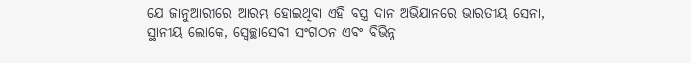ଯେ ଜାନୁଆରୀରେ ଆରମ୍ଭ ହୋଇଥିବା ଏହି ବସ୍ତ୍ର ଦାନ ଅଭିଯାନରେ ଭାରତୀୟ ସେନା, ସ୍ଥାନୀୟ ଲୋକେ, ସ୍ୱେଚ୍ଛାସେବୀ ସଂଗଠନ ଏବଂ ବିଭିନ୍ନ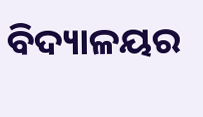ବିଦ୍ୟାଳୟର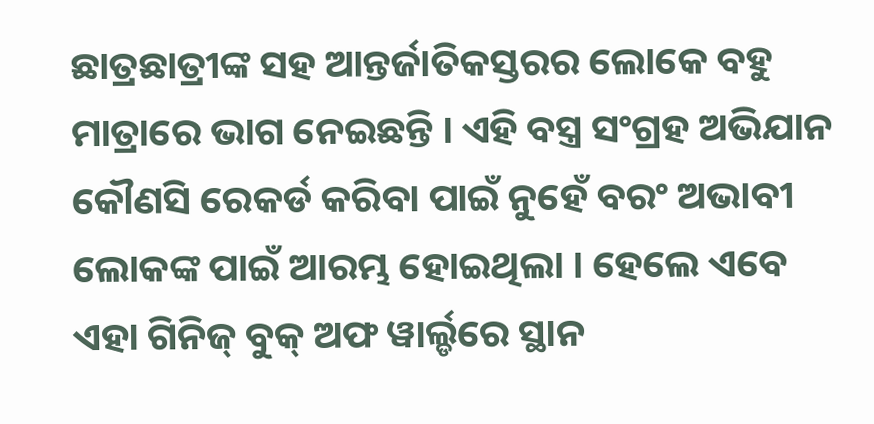ଛାତ୍ରଛାତ୍ରୀଙ୍କ ସହ ଆନ୍ତର୍ଜାତିକସ୍ତରର ଲୋକେ ବହୁ ମାତ୍ରାରେ ଭାଗ ନେଇଛନ୍ତି । ଏହି ବସ୍ତ୍ର ସଂଗ୍ରହ ଅଭିଯାନ କୌଣସି ରେକର୍ଡ କରିବା ପାଇଁ ନୁହେଁ ବରଂ ଅଭାବୀ ଲୋକଙ୍କ ପାଇଁ ଆରମ୍ଭ ହୋଇଥିଲା । ହେଲେ ଏବେ ଏହା ଗିନିଜ୍ ବୁକ୍ ଅଫ ୱାର୍ଲ୍ଡରେ ସ୍ଥାନ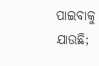ପାଇବାକୁ ଯାଉଛି;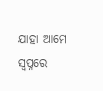ଯାହା ଆମେ ସ୍ୱପ୍ନରେ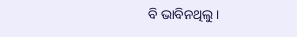ବି ଭାବିନଥିଲୁ।